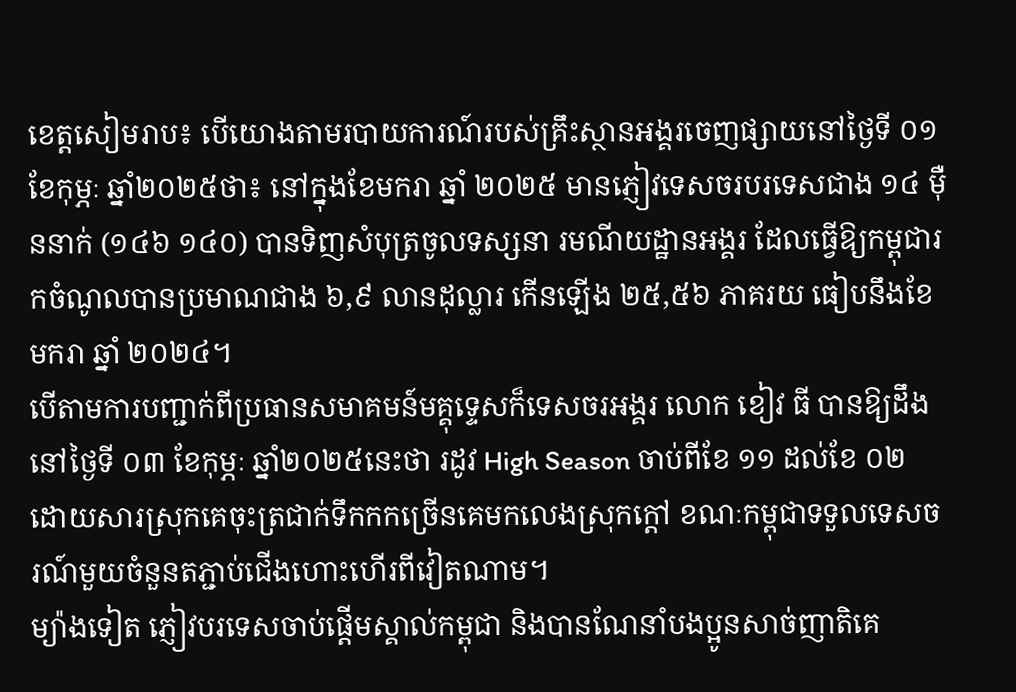ខេត្តសៀមរាប៖ បើយោងតាមរបាយការណ៍របស់គ្រឹះស្ថានអង្គរចេញផ្សាយនៅថ្ងៃទី ០១ ខែកុម្ភៈ ឆ្នាំ២០២៥ថា៖ នៅក្នុងខែមករា ឆ្នាំ ២០២៥ មានភ្ញៀវទេសចរបរទេសជាង ១៤ ម៉ឺននាក់ (១៤៦ ១៤០) បានទិញសំបុត្រចូលទស្សនា រមណីយដ្ឋានអង្គរ ដែលធ្វើឱ្យកម្ពុជារកចំណូលបានប្រមាណជាង ៦,៩ លានដុល្លារ កើនឡើង ២៥,៥៦ ភាគរយ ធៀបនឹងខែមករា ឆ្នាំ ២០២៤។
បើតាមការបញ្ជាក់ពីប្រធានសមាគមន៍មគ្គុទ្ទេសក៏ទេសចរអង្គរ លោក ខៀវ ធី បានឱ្យដឹងនៅថ្ងៃទី ០៣ ខែកុម្ភៈ ឆ្នាំ២០២៥នេះថា រដូវ High Season ចាប់ពីខែ ១១ ដល់ខែ ០២ ដោយសារស្រុកគេចុះត្រជាក់ទឹកកកច្រើនគេមកលេងស្រុកក្ដៅ ខណៈកម្ពុជាទទួលទេសចរណ៍មួយចំនួនតភ្ជាប់ជើងហោះហើរពីវៀតណាម។
ម្យ៉ាងទៀត ភ្ញៀវបរទេសចាប់ផ្ដើមស្គាល់កម្ពុជា និងបានណែនាំបងប្អូនសាច់ញាតិគេ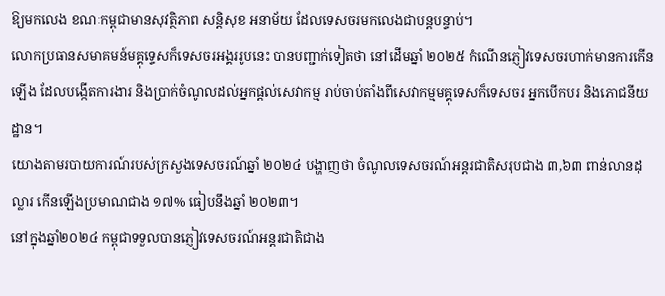ឱ្យមកលេង ខណៈកម្ពុជាមានសុវត្ថិភាព សន្តិសុខ អនាម័យ ដែលទេសចរមកលេងជាបន្តបន្ទាប់។
លោកប្រធានសមាគមន៍មគ្គុទ្ទេសក៏ទេសចរអង្គររូបនេះ បានបញ្ជាក់ទៀតថា នៅដើមឆ្នាំ ២០២៥ កំណើនភ្ញៀវទេសចរហាក់មានការកើនឡើង ដែលបង្កើតការងារ និងប្រាក់ចំណូលដល់អ្នកផ្ដល់សេវាកម្ម រាប់ចាប់តាំងពីសេវាកម្មមគ្គុទេសក៏ទេសចរ អ្នកបើកបរ និងភោជនីយដ្ឋាន។
យោងតាមរបាយការណ៍របស់ក្រសួងទេសចរណ៍ឆ្នាំ ២០២៤ បង្ហាញថា ចំណូលទេសចរណ៍អន្តរជាតិសរុបជាង ៣,៦៣ ពាន់លានដុល្លារ កើនឡើងប្រមាណជាង ១៧% ធៀបនឹងឆ្នាំ ២០២៣។
នៅក្នុងឆ្នាំ២០២៤ កម្ពុជាទទួលបានភ្ញៀវទេសចរណ៍អន្តរជាតិជាង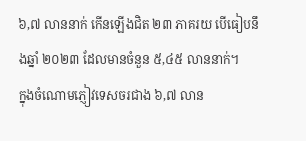៦,៧ លាននាក់ កើនឡើងជិត ២៣ ភាគរយ បើធៀបនឹងឆ្នាំ ២០២៣ ដែលមានចំនួន ៥,៤៥ លាននាក់។
ក្នុងចំណោមភ្ញៀវទេសចរជាង ៦,៧ លាន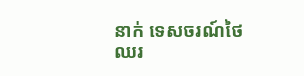នាក់ ទេសចរណ៍ថៃឈរ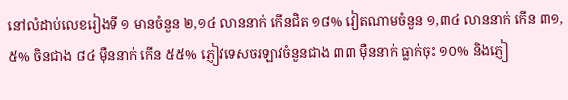នៅលំដាប់លេខរៀងទី ១ មានចំនួន ២,១៤ លាននាក់ កើនជិត ១៨% វៀតណាមចំនួន ១,៣៤ លាននាក់ កើន ៣១,៥% ចិនជាង ៨៤ ម៉ឺននាក់ កើន ៥៥% ភ្ញៀវទេសចរឡាវចំនួនជាង ៣៣ ម៉ឺននាក់ ធ្លាក់ចុះ ១០% និងភ្ញៀ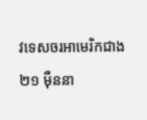វទេសចរអាមេរិកជាង ២១ ម៉ឺននា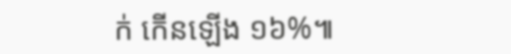ក់ កើនឡើង ១៦%៕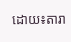ដោយ៖តារា